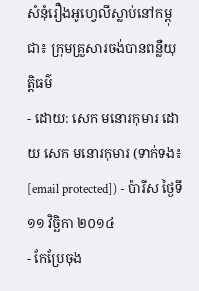សំនុំរឿងអូហ្វេលីស្លាប់នៅកម្ពុជា៖ ក្រុមគ្រួសារចង់បានពន្លឺយុត្តិធម៌
- ដោយ: សេក មនោរកុមារ ដោយ សេក មនោរកុមារ (ទាក់ទង៖ [email protected]) - ប៉ារីស ថ្ងៃទី១១ វិច្ឆិកា ២០១៤
- កែប្រែចុង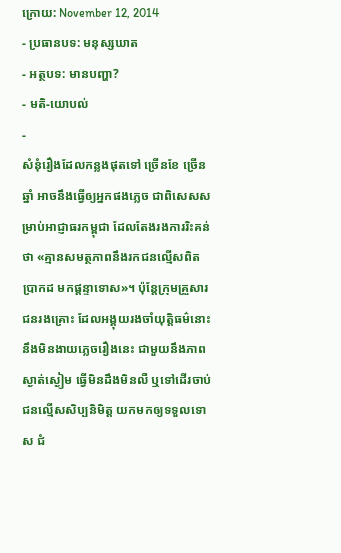ក្រោយ: November 12, 2014
- ប្រធានបទ: មនុស្សឃាត
- អត្ថបទ: មានបញ្ហា?
- មតិ-យោបល់
-
សំនុំរឿងដែលកន្លងផុតទៅ ច្រើនខែ ច្រើនឆ្នាំ អាចនឹងធ្វើឲ្យអ្នកផងភ្លេច ជាពិសេសសម្រាប់អាជ្ញាធរកម្ពុជា ដែលតែងរងការរិះគន់ថា «គ្មានសមត្ថភាពនឹងរកជនល្មើសពិតប្រាកដ មកផ្តន្ទាទោស»។ ប៉ុន្តែក្រុមគ្រួសារជនរងគ្រោះ ដែលអង្គុយរងចាំយុត្តិធម៌នោះ នឹងមិនងាយភ្លេចរឿងនេះ ជាមួយនឹងភាពស្ងាត់ស្ងៀម ធ្វើមិនដឹងមិនលឺ ឬទៅដើរចាប់ជនល្មើសសិប្បនិមិត្ត យកមកឲ្យទទួលទោស ជំ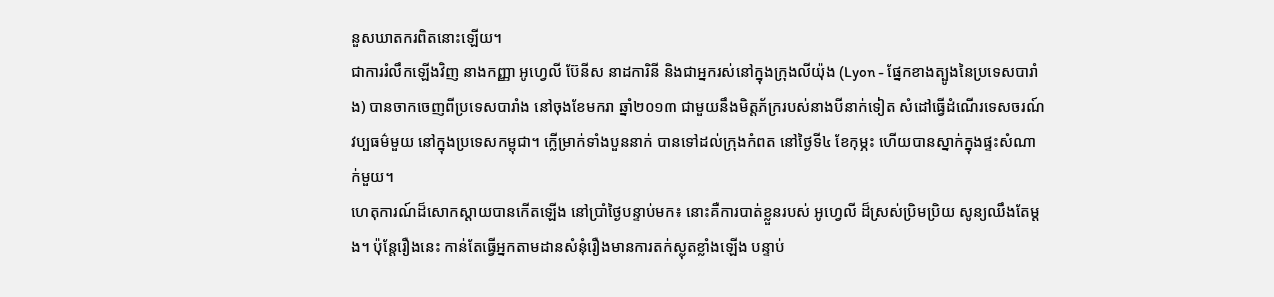នួសឃាតករពិតនោះឡើយ។
ជាការរំលឹកឡើងវិញ នាងកញ្ញា អូហ្វេលី ប៊ែនីស នាដការិនី និងជាអ្នករស់នៅក្នុងក្រុងលីយ៉ុង (Lyon - ផ្នែកខាងត្បូងនៃប្រទេសបារាំង) បានចាកចេញពីប្រទេសបារាំង នៅចុងខែមករា ឆ្នាំ២០១៣ ជាមួយនឹងមិត្តភ័ក្ររបស់នាងបីនាក់ទៀត សំដៅធ្វើដំណើរទេសចរណ៍វប្បធម៌មួយ នៅក្នុងប្រទេសកម្ពុជា។ ក្លើម្រាក់ទាំងបួននាក់ បានទៅដល់ក្រុងកំពត នៅថ្ងៃទី៤ ខែកុម្ភះ ហើយបានស្នាក់ក្នុងផ្ទះសំណាក់មួយ។
ហេតុការណ៍ដ៏សោកស្ដាយបានកើតឡើង នៅប្រាំថ្ងៃបន្ទាប់មក៖ នោះគឺការបាត់ខ្លួនរបស់ អូហ្វេលី ដ៏ស្រស់ប្រិមប្រិយ សូន្យឈឹងតែម្ដង។ ប៉ុន្តែរឿងនេះ កាន់តែធ្វើអ្នកតាមដានសំនុំរឿងមានការតក់ស្លុតខ្លាំងឡើង បន្ទាប់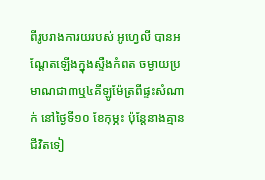ពីរូបរាងការយរបស់ អូហ្វេលី បានអណ្ដែតឡើងក្នុងស្ទឺងកំពត ចម្ងាយប្រមាណជា៣ឬ៤គីឡូម៉ែត្រពីផ្ទះសំណាក់ នៅថ្ងៃទី១០ ខែកុម្ភះ ប៉ុន្តែនាងគ្មានជីវិតទៀ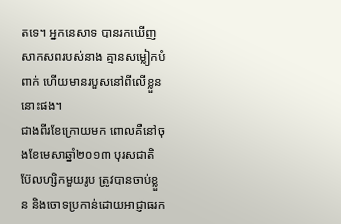តទេ។ អ្នកនេសាទ បានរកឃើញសាកសពរបស់នាង គ្មានសម្លៀកបំពាក់ ហើយមានរបួសនៅពីលើខ្លួននោះផង។
ជាងពីរខែក្រោយមក ពោលគឺនៅចុងខែមេសាឆ្នាំ២០១៣ បុរសជាតិប៊ែលហ្សិកមួយរូប ត្រូវបានចាប់ខ្លួន និងចោទប្រកាន់ដោយអាជ្ញាធរក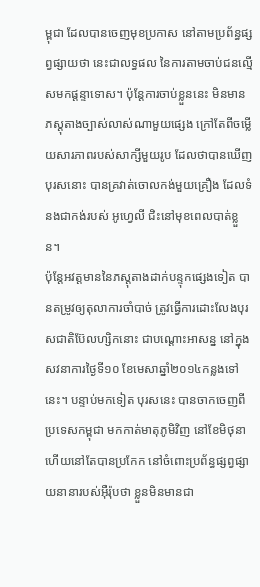ម្ពុជា ដែលបានចេញមុខប្រកាស នៅតាមប្រព័ន្ធផ្សព្វផ្សាយថា នេះជាលទ្ធផល នៃការតាមចាប់ជនល្មើសមកផ្ដន្ទាទោស។ ប៉ុន្តែការចាប់ខ្លួននេះ មិនមានភស្ដុតាងច្បាស់លាស់ណាមួយផ្សេង ក្រៅតែពីចម្លើយសារភាពរបស់សាក្សីមួយរូប ដែលថាបានឃើញបុរសនោះ បានគ្រវាត់ចោលកង់មួយគ្រឿង ដែលទំនងជាកង់របស់ អូហ្វេលី ជិះនៅមុខពេលបាត់ខ្លួន។
ប៉ុន្តែអវត្តមាននៃភស្ដុតាងដាក់បន្ទុកផ្សេងទៀត បានតម្រូវឲ្យតុលាការចាំបាច់ ត្រូវធ្វើការដោះលែងបុរសជាតិប៊ែលហ្សិកនោះ ជាបណ្ដោះអាសន្ន នៅក្នុងសវនាការថ្ងៃទី១០ ខែមេសាឆ្នាំ២០១៤កន្លងទៅនេះ។ បន្ទាប់មកទៀត បុរសនេះ បានចាកចេញពីប្រទេសកម្ពុជា មកកាត់មាតុភូមិវិញ នៅខែមិថុនា ហើយនៅតែបានប្រកែក នៅចំពោះប្រព័ន្ធផ្សព្វផ្សាយនានារបស់អ៊ឺរ៉ុបថា ខ្លួនមិនមានជា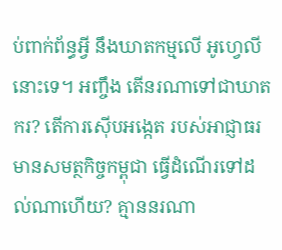ប់ពាក់ព័ន្ធអ្វី នឹងឃាតកម្មលើ អូហ្វេលី នោះទេ។ អញ្ចឹង តើនរណាទៅជាឃាតករ? តើការស៊ើបអង្កេត របស់អាជ្ញាធរមានសមត្ថកិច្ចកម្ពុជា ធ្វើដំណើរទៅដល់ណាហើយ? គ្មាននរណា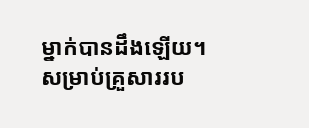ម្នាក់បានដឹងឡើយ។
សម្រាប់គ្រួសាររប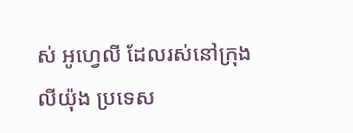ស់ អូហ្វេលី ដែលរស់នៅក្រុង លីយ៉ុង ប្រទេស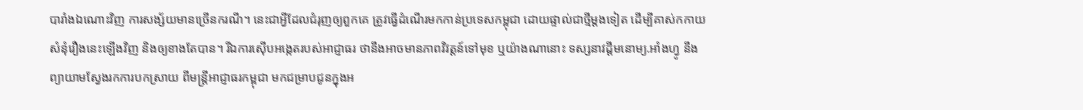បារាំងឯណោះវិញ ការសង្ស័យមានច្រើនករណី។ នេះជាអ្វីដែលជំរុញឲ្យពួកគេ ត្រូវធ្វើដំណើរមកកាន់ប្រទេសកម្ពុជា ដោយផ្ទាល់ជាថ្មីម្ដងទៀត ដើម្បីគាស់កកាយសំនុំរឿងនេះឡើងវិញ និងឲ្យខាងតែបាន។ រីឯការស៊ើបអង្កេតរបស់អាជ្ញាធរ ថានឹងអាចមានភាពវិវត្តន៍ទៅមុខ ឬយ៉ាងណានោះ ទស្សនាវដ្ដីមនោម្យ.អាំងហ្វូ នឹងព្យាយាមស្វែងរកការបកស្រាយ ពីមន្ត្រីអាជ្ញាធរកម្ពុជា មកជម្រាបជូនក្នុងអ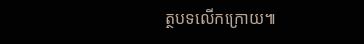ត្ថបទលើកក្រោយ៕